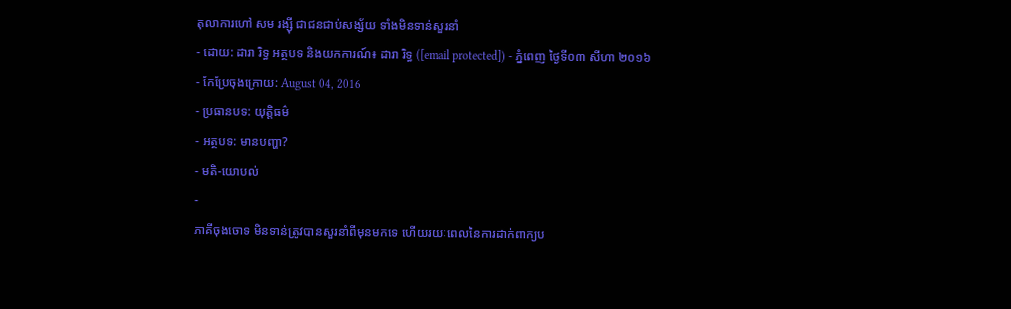តុលាការហៅ សម រង្ស៊ី ជាជនជាប់សង្ស័យ ទាំងមិនទាន់សួរនាំ
- ដោយ: ដារា រិទ្ធ អត្ថបទ និងយកការណ៍៖ ដារា រិទ្ធ ([email protected]) - ភ្នំពេញ ថ្ងៃទី០៣ សីហា ២០១៦
- កែប្រែចុងក្រោយ: August 04, 2016
- ប្រធានបទ: យុត្តិធម៌
- អត្ថបទ: មានបញ្ហា?
- មតិ-យោបល់
-
ភាគីចុងចោទ មិនទាន់ត្រូវបានសួរនាំពីមុនមកទេ ហើយរយៈពេលនៃការដាក់ពាក្យប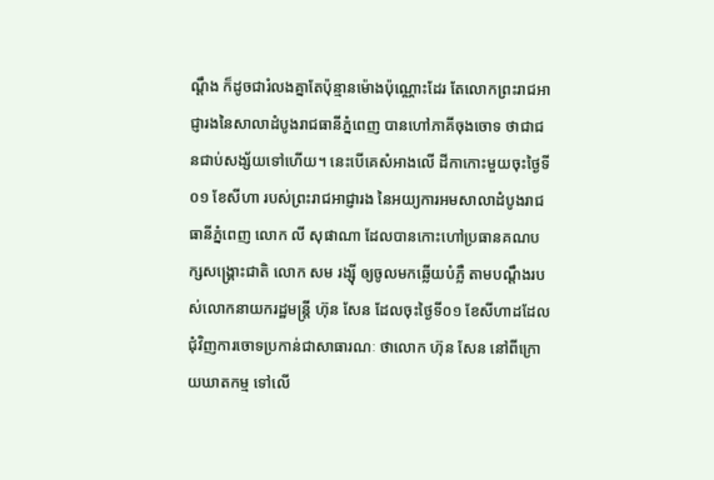ណ្ដឹង ក៏ដូចជារំលងគ្នាតែប៉ុន្មានម៉ោងប៉ុណ្ណោះដែរ តែលោកព្រះរាជអាជ្ញារងនៃសាលាដំបូងរាជធានីភ្នំពេញ បានហៅភាគីចុងចោទ ថាជាជនជាប់សង្ស័យទៅហើយ។ នេះបើគេសំអាងលើ ដីកាកោះមួយចុះថ្ងៃទី០១ ខែសីហា របស់ព្រះរាជអាជ្ញារង នៃអយ្យការអមសាលាដំបូងរាជធានីភ្នំពេញ លោក លី សុផាណា ដែលបានកោះហៅប្រធានគណបក្សសង្គ្រោះជាតិ លោក សម រង្ស៊ី ឲ្យចូលមកឆ្លើយបំភ្លឺ តាមបណ្ដឹងរបស់លោកនាយករដ្ឋមន្ត្រី ហ៊ុន សែន ដែលចុះថ្ងៃទី០១ ខែសីហាដដែល ជុំវិញការចោទប្រកាន់ជាសាធារណៈ ថាលោក ហ៊ុន សែន នៅពីក្រោយឃាតកម្ម ទៅលើ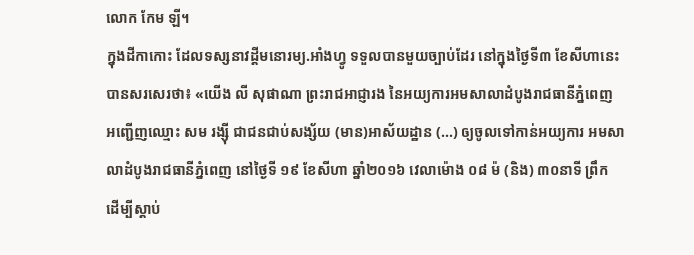លោក កែម ឡី។
ក្នុងដីកាកោះ ដែលទស្សនាវដ្ដីមនោរម្យ.អាំងហ្វូ ទទួលបានមួយច្បាប់ដែរ នៅក្នុងថ្ងៃទី៣ ខែសីហានេះ បានសរសេរថា៖ «យើង លី សុផាណា ព្រះរាជអាជ្ញារង នៃអយ្យការអមសាលាដំបូងរាជធានីភ្នំពេញ អញ្ជើញឈ្មោះ សម រង្ស៊ី ជាជនជាប់សង្ស័យ (មាន)អាស័យដ្ឋាន (...) ឲ្យចូលទៅកាន់អយ្យការ អមសាលាដំបូងរាជធានីភ្នំពេញ នៅថ្ងៃទី ១៩ ខែសីហា ឆ្នាំ២០១៦ វេលាម៉ោង ០៨ ម៉ (និង) ៣០នាទី ព្រឹក ដើម្បីស្ដាប់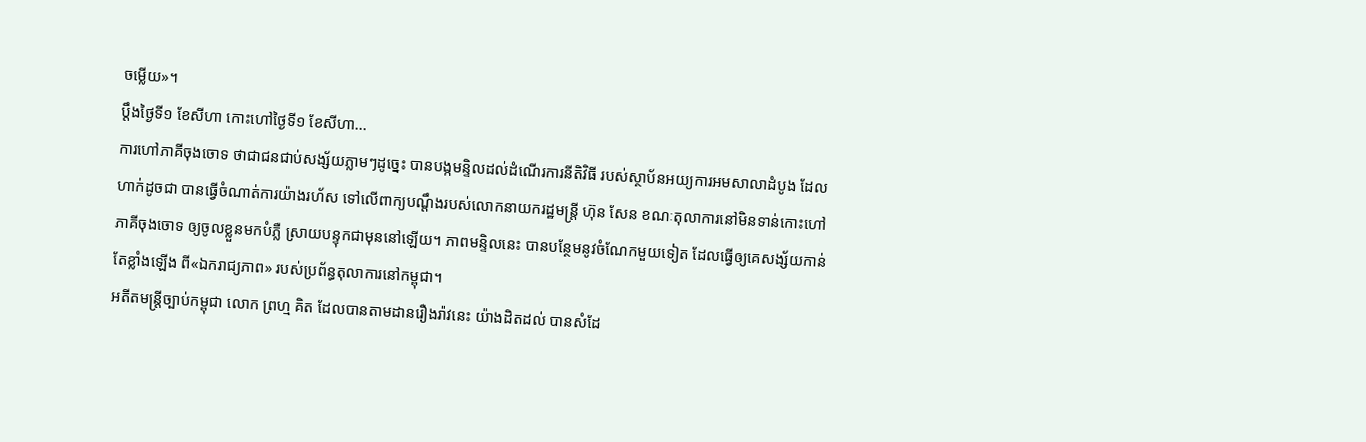ចម្លើយ»។
ប្ដឹងថ្ងៃទី១ ខែសីហា កោះហៅថ្ងៃទី១ ខែសីហា...
ការហៅភាគីចុងចោទ ថាជាជនជាប់សង្ស័យភ្លាមៗដូច្នេះ បានបង្កមន្ទិលដល់ដំណើរការនីតិវិធី របស់ស្ថាប័នអយ្យការអមសាលាដំបូង ដែលហាក់ដូចជា បានធ្វើចំណាត់ការយ៉ាងរហ័ស ទៅលើពាក្យបណ្ដឹងរបស់លោកនាយករដ្ឋមន្ត្រី ហ៊ុន សែន ខណៈតុលាការនៅមិនទាន់កោះហៅភាគីចុងចោទ ឲ្យចូលខ្លួនមកបំភ្លឺ ស្រាយបន្ទុកជាមុននៅឡើយ។ ភាពមន្ទិលនេះ បានបន្ថែមនូវចំណែកមួយទៀត ដែលធ្វើឲ្យគេសង្ស័យកាន់តែខ្លាំងឡើង ពី«ឯករាជ្យភាព» របស់ប្រព័ន្ធតុលាការនៅកម្ពុជា។
អតីតមន្ត្រីច្បាប់កម្ពុជា លោក ព្រហ្ម គិត ដែលបានតាមដានរឿងរ៉ាវនេះ យ៉ាងដិតដល់ បានសំដែ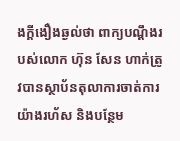ងក្ដីងឿងឆ្ងល់ថា ពាក្យបណ្ដឹងរបស់លោក ហ៊ុន សែន ហាក់ត្រូវបានស្ថាប័នតុលាការចាត់ការយ៉ាងរហ័ស និងបន្ថែម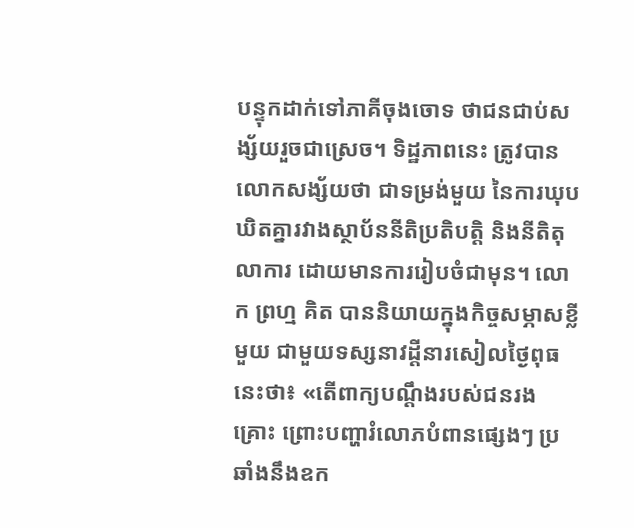បន្ទុកដាក់ទៅភាគីចុងចោទ ថាជនជាប់សង្ស័យរួចជាស្រេច។ ទិដ្ឋភាពនេះ ត្រូវបានលោកសង្ស័យថា ជាទម្រង់មួយ នៃការឃុបឃិតគ្នារវាងស្ថាប័ននីតិប្រតិបត្តិ និងនីតិតុលាការ ដោយមានការរៀបចំជាមុន។ លោក ព្រហ្ម គិត បាននិយាយក្នុងកិច្ចសម្ភាសខ្លីមួយ ជាមួយទស្សនាវដ្ដីនារសៀលថ្ងៃពុធនេះថា៖ «តើពាក្យបណ្ដឹងរបស់ជនរងគ្រោះ ព្រោះបញ្ហារំលោភបំពានផ្សេងៗ ប្រឆាំងនឹងឧក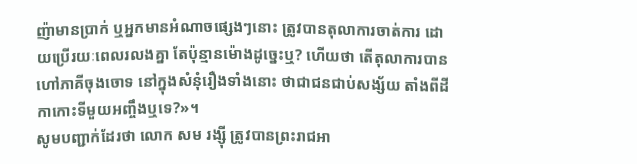ញ៉ាមានប្រាក់ ឬអ្នកមានអំណាចផ្សេងៗនោះ ត្រូវបានតុលាការចាត់ការ ដោយប្រើរយៈពេលរលងគ្នា តែប៉ុន្មានម៉ោងដូច្នេះឬ? ហើយថា តើតុលាការបានហៅភាគីចុងចោទ នៅក្នុងសំនុំរឿងទាំងនោះ ថាជាជនជាប់សង្ស័យ តាំងពីដីកាកោះទីមួយអញ្ចឹងឬទេ?»។
សូមបញ្ជាក់ដែរថា លោក សម រង្ស៊ី ត្រូវបានព្រះរាជអា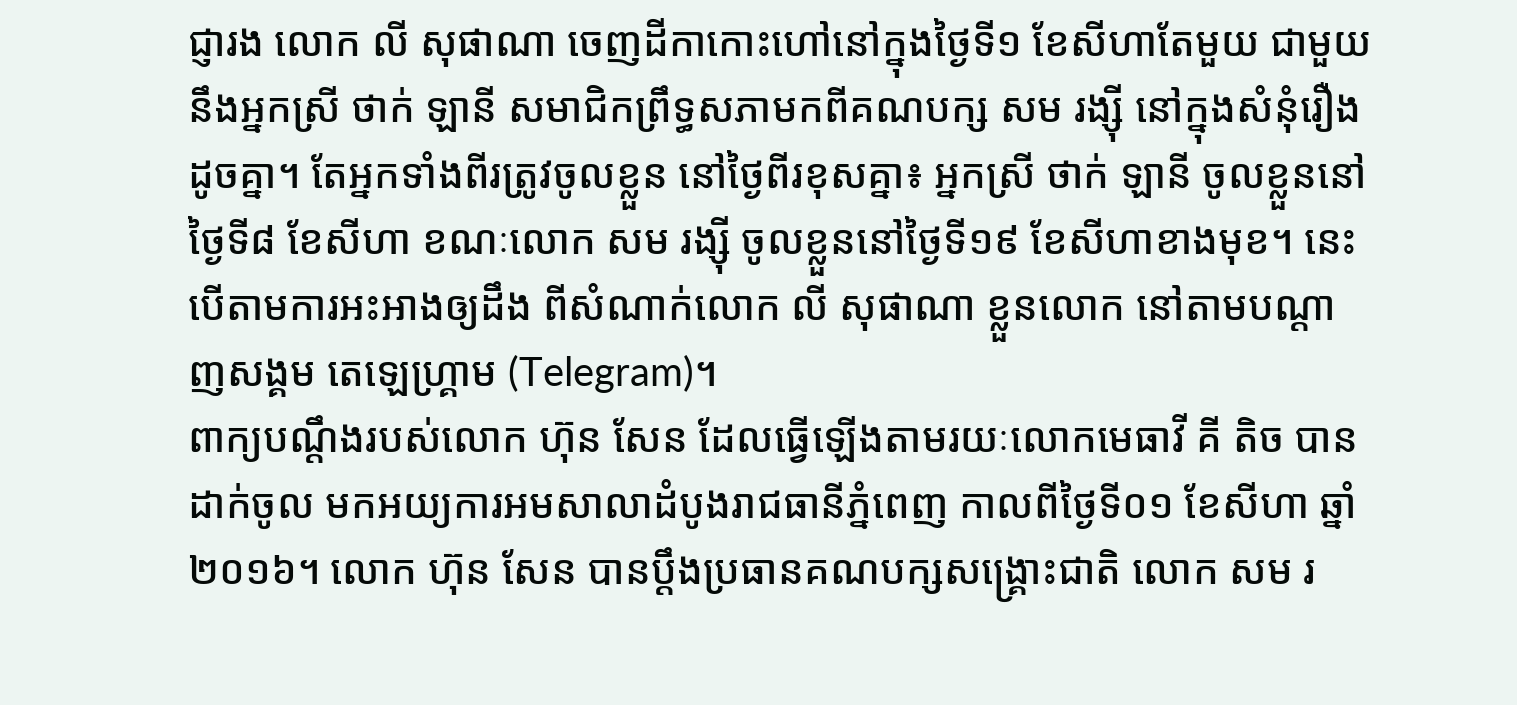ជ្ញារង លោក លី សុផាណា ចេញដីកាកោះហៅនៅក្នុងថ្ងៃទី១ ខែសីហាតែមួយ ជាមួយនឹងអ្នកស្រី ថាក់ ឡានី សមាជិកព្រឹទ្ធសភាមកពីគណបក្ស សម រង្ស៊ី នៅក្នុងសំនុំរឿងដូចគ្នា។ តែអ្នកទាំងពីរត្រូវចូលខ្លួន នៅថ្ងៃពីរខុសគ្នា៖ អ្នកស្រី ថាក់ ឡានី ចូលខ្លួននៅថ្ងៃទី៨ ខែសីហា ខណៈលោក សម រង្ស៊ី ចូលខ្លួននៅថ្ងៃទី១៩ ខែសីហាខាងមុខ។ នេះបើតាមការអះអាងឲ្យដឹង ពីសំណាក់លោក លី សុផាណា ខ្លួនលោក នៅតាមបណ្ដាញសង្គម តេឡេហ្គ្រាម (Telegram)។
ពាក្យបណ្ដឹងរបស់លោក ហ៊ុន សែន ដែលធ្វើឡើងតាមរយៈលោកមេធាវី គី តិច បានដាក់ចូល មកអយ្យការអមសាលាដំបូងរាជធានីភ្នំពេញ កាលពីថ្ងៃទី០១ ខែសីហា ឆ្នាំ២០១៦។ លោក ហ៊ុន សែន បានប្ដឹងប្រធានគណបក្សសង្គ្រោះជាតិ លោក សម រ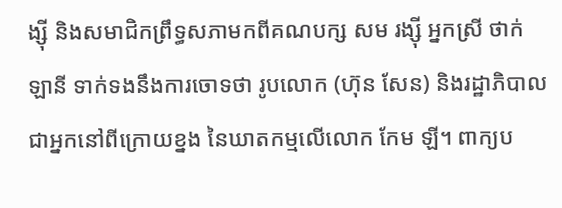ង្ស៊ី និងសមាជិកព្រឹទ្ធសភាមកពីគណបក្ស សម រង្ស៊ី អ្នកស្រី ថាក់ ឡានី ទាក់ទងនឹងការចោទថា រូបលោក (ហ៊ុន សែន) និងរដ្ឋាភិបាលជាអ្នកនៅពីក្រោយខ្នង នៃឃាតកម្មលើលោក កែម ឡី។ ពាក្យប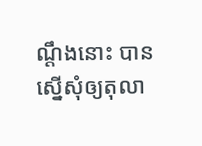ណ្ដឹងនោះ បានស្នើសុំឲ្យតុលា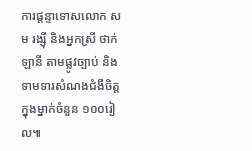ការផ្ដន្ទាទោសលោក សម រង្ស៊ី និងអ្នកស្រី ថាក់ ឡានី តាមផ្លូវច្បាប់ និងទាមទារសំណងជំងឺចិត្តក្នុងម្នាក់ចំនួន ១០០រៀល៕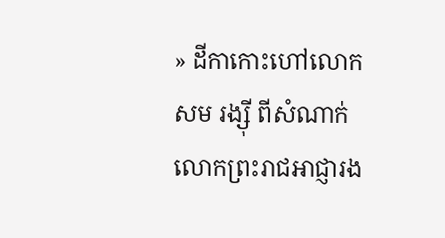» ដីកាកោះហៅលោក សម រង្ស៊ី ពីសំណាក់លោកព្រះរាជអាជ្ញារង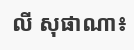លី សុផាណា៖